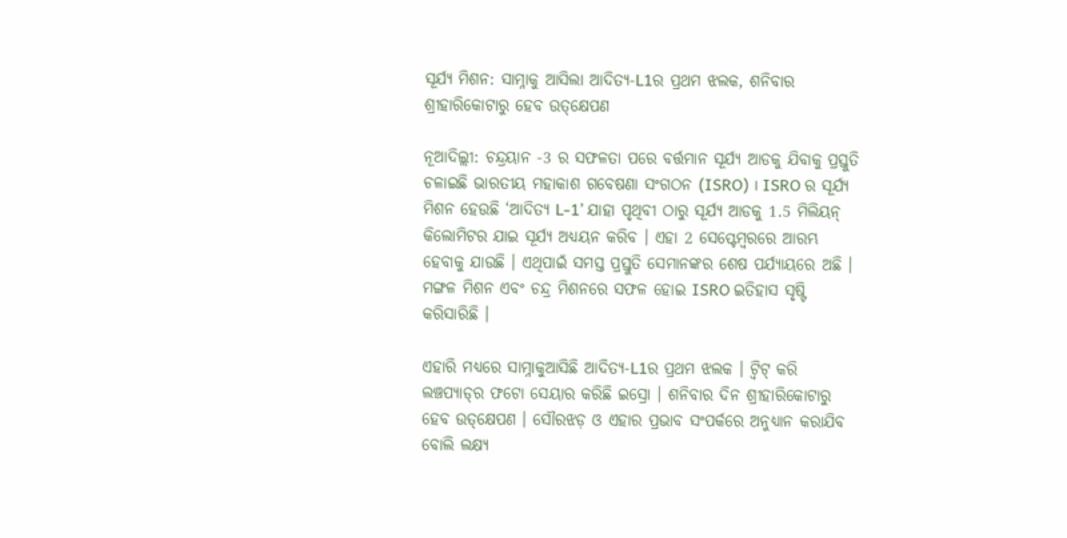ସୂର୍ଯ୍ୟ ମିଶନ: ସାମ୍ନାକୁ ଆସିଲା ଆଦିତ୍ୟ-L1ର ପ୍ରଥମ ଝଲକ, ଶନିବାର ଶ୍ରୀହାରିକୋଟାରୁ ହେବ ଉତ୍‌କ୍ଷେପଣ

ନୂଆଦିଲ୍ଲୀ: ଚନ୍ଦ୍ରୟାନ -3 ର ସଫଳତା ପରେ ବର୍ତ୍ତମାନ ସୂର୍ଯ୍ୟ ଆଡକୁ ଯିବାକୁ ପ୍ରସ୍ତୁତି ଚଳାଇଛି ଭାରତୀୟ ମହାକାଶ ଗବେଷଣା ସଂଗଠନ (ISRO) । ISRO ର ସୂର୍ଯ୍ୟ ମିଶନ ହେଉଛି ‘ଆଦିତ୍ୟ L-1’ ଯାହା ପୃଥିବୀ ଠାରୁ ସୂର୍ଯ୍ୟ ଆଡକୁ 1.5 ମିଲିୟନ୍ କିଲୋମିଟର ଯାଇ ସୂର୍ଯ୍ୟ ଅଧ୍ୟୟନ କରିବ । ଏହା 2 ସେପ୍ଟେମ୍ବରରେ ଆରମ୍ଭ ହେବାକୁ ଯାଉଛି । ଏଥିପାଇଁ ସମସ୍ତ ପ୍ରସ୍ତୁତି ସେମାନଙ୍କର ଶେଷ ପର୍ଯ୍ୟାୟରେ ଅଛି । ମଙ୍ଗଳ ମିଶନ ଏବଂ ଚନ୍ଦ୍ର ମିଶନରେ ସଫଳ ହୋଇ ISRO ଇତିହାସ ସୃଷ୍ଟି କରିସାରିଛି ।

ଏହାରି ମଧ୍ୟରେ ସାମ୍ନାକୁଆସିଛି ଆଦିତ୍ୟ-L1ର ପ୍ରଥମ ଝଲକ । ଟ୍ବିଟ୍ କରି ଲଞ୍ଚପ୍ୟାଡ୍‌ର ଫଟୋ ସେୟାର କରିଛି ଇସ୍ରୋ । ଶନିବାର ଦିନ ଶ୍ରୀହାରିକୋଟାରୁ ହେବ ଉତ୍‌କ୍ଷେପଣ । ସୌରଝଡ଼ ଓ ଏହାର ପ୍ରଭାବ ସଂପର୍କରେ ଅନୁଧ୍ୟାନ କରାଯିବ ବୋଲି ଲକ୍ଷ୍ୟ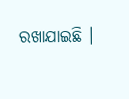ରଖାଯାଇଛି ।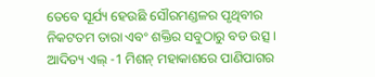ତେବେ ସୂର୍ଯ୍ୟ ହେଉଛି ସୌରମଣ୍ଡଳର ପୃଥିବୀର ନିକଟତମ ତାରା ଏବଂ ଶକ୍ତିର ସବୁଠାରୁ ବଡ ଉତ୍ସ । ଆଦିତ୍ୟ ଏଲ୍ -1 ମିଶନ୍ ମହାକାଶରେ ପାଣିପାଗର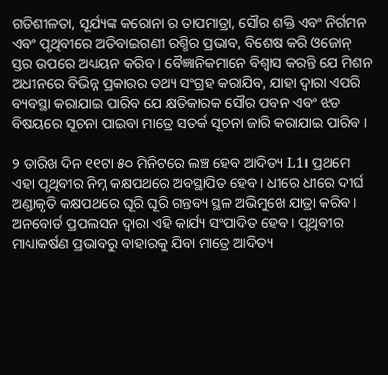ଗତିଶୀଳତା, ସୂର୍ଯ୍ୟଙ୍କ କରୋନା ର ତାପମାତ୍ରା, ସୌର ଶକ୍ତି ଏବଂ ନିର୍ଗମନ ଏବଂ ପୃଥିବୀରେ ଅତିବାଇଗଣୀ ରଶ୍ମିର ପ୍ରଭାବ, ବିଶେଷ କରି ଓଜୋନ୍ ସ୍ତର ଉପରେ ଅଧ୍ୟୟନ କରିବ । ବୈଜ୍ଞାନିକମାନେ ବିଶ୍ୱାସ କରନ୍ତି ଯେ ମିଶନ ଅଧୀନରେ ବିଭିନ୍ନ ପ୍ରକାରର ତଥ୍ୟ ସଂଗ୍ରହ କରାଯିବ, ଯାହା ଦ୍ୱାରା ଏପରି ବ୍ୟବସ୍ଥା କରାଯାଇ ପାରିବ ଯେ କ୍ଷତିକାରକ ସୌର ପବନ ଏବଂ ଝଡ ବିଷୟରେ ସୂଚନା ପାଇବା ମାତ୍ରେ ସତର୍କ ସୂଚନା ଜାରି କରାଯାଇ ପାରିବ ।

୨ ତାରିଖ ଦିନ ୧୧ଟା ୫୦ ମିନିଟରେ ଲଞ୍ଚ ହେବ ଆଦିତ୍ୟ L1। ପ୍ରଥମେ ଏହା ପୃଥିବୀର ନିମ୍ନ କକ୍ଷପଥରେ ଅବସ୍ଥାପିତ ହେବ। ଧୀରେ ଧୀରେ ଦୀର୍ଘ ଅଣ୍ଡାକୃତି କକ୍ଷପଥରେ ଘୂରି ଘୂରି ଗନ୍ତବ୍ୟ ସ୍ଥଳ ଅଭିମୁଖେ ଯାତ୍ରା କରିବ। ଅନବୋର୍ଡ ପ୍ରପଲସନ ଦ୍ବାରା ଏହି କାର୍ଯ୍ୟ ସଂପାଦିତ ହେବ। ପୃଥିବୀର ମାଧ୍ୟାକର୍ଷଣ ପ୍ରଭାବରୁ ବାହାରକୁ ଯିବା ମାତ୍ରେ ଆଦିତ୍ୟ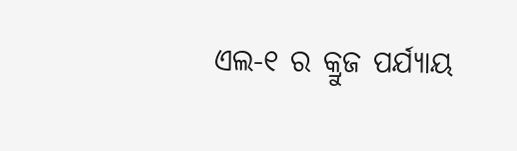ଏଲ-୧ ର କ୍ରୁଜ ପର୍ଯ୍ୟାୟ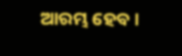ଆରମ୍ଭ ହେବ।